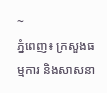~
ភ្នំពេញ៖ ក្រសួងធម្មការ និងសាសនា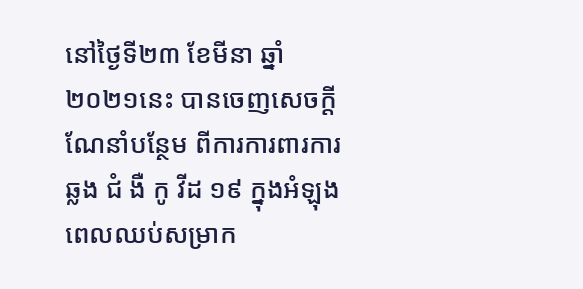នៅថ្ងៃទី២៣ ខែមីនា ឆ្នាំ២០២១នេះ បានចេញសេចក្តីណែនាំបន្ថែម ពីការការពារការឆ្លង ជំ ងឺ កូ វីដ ១៩ ក្នុងអំឡុងពេលឈប់សម្រាក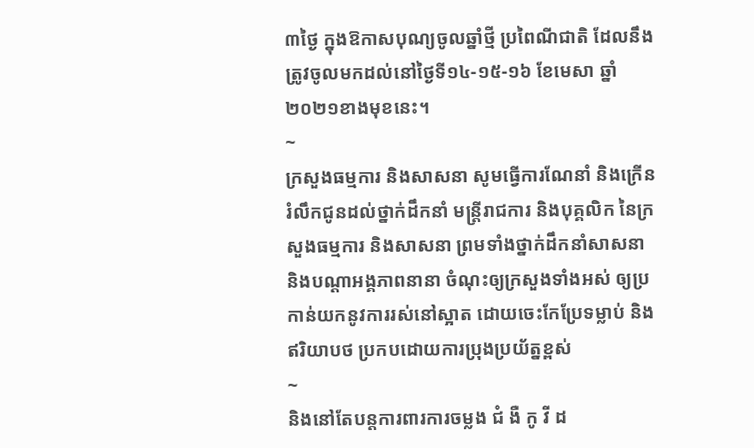៣ថ្ងៃ ក្នុងឱកាសបុណ្យចូលឆ្នាំថ្មី ប្រពៃណីជាតិ ដែលនឹងត្រូវចូលមកដល់នៅថ្ងៃទី១៤-១៥-១៦ ខែមេសា ឆ្នាំ២០២១ខាងមុខនេះ។
~
ក្រសួងធម្មការ និងសាសនា សូមធ្វើការណែនាំ និងក្រើនរំលឹកជូនដល់ថ្នាក់ដឹកនាំ មន្ត្រីរាជការ និងបុគ្គលិក នៃក្រសួងធម្មការ និងសាសនា ព្រមទាំងថ្នាក់ដឹកនាំសាសនា និងបណ្តាអង្គភាពនានា ចំណុះឲ្យក្រសួងទាំងអស់ ឲ្យប្រកាន់យកនូវការរស់នៅស្អាត ដោយចេះកែប្រែទម្លាប់ និងឥរិយាបថ ប្រកបដោយការប្រុងប្រយ័ត្នខ្ពស់
~
និងនៅតែបន្តការពារការចម្លង ជំ ងឺ កូ វី ដ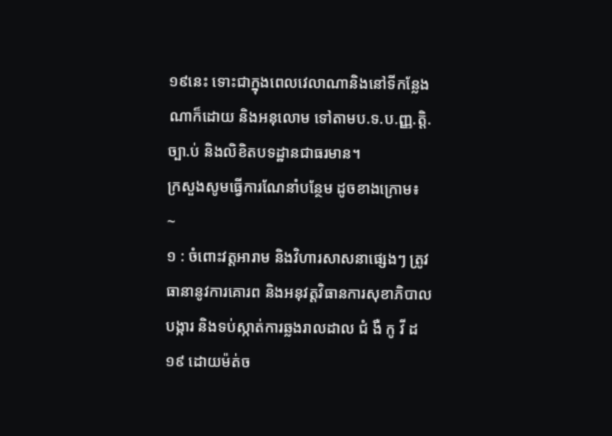១៩នេះ ទោះជាក្នុងពេលវេលាណានិងនៅទីកន្លែងណាក៏ដោយ និងអនុលោម ទៅតាមប.ទ.ប.ញ្ញ.ត្តិ.ច្បា.ប់ និងលិខិតបទដ្ឋានជាធរមាន។
ក្រសួងសូមធ្វើការណែនាំបន្ថែម ដូចខាងក្រោម៖
~
១ : ចំពោះវត្តអារាម និងវិហារសាសនាផ្សេងៗ ត្រូវធានានូវការគោរព និងអនុវត្តវិធានការសុខាភិបាលបង្ការ និងទប់ស្កាត់ការឆ្លងរាលដាល ជំ ងឺ កូ វី ដ ១៩ ដោយម៉ត់ច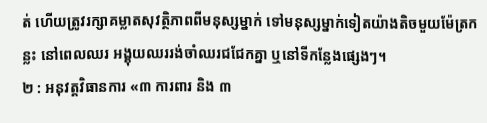ត់ ហើយត្រូវរក្សាគម្លាតសុវត្ថិភាពពីមនុស្សម្នាក់ ទៅមនុស្សម្នាក់ទៀតយ៉ាងតិចមួយម៉ែត្រកន្លះ នៅពេលឈរ អង្គុយឈររង់ចាំឈរជជែកគ្នា ឬនៅទីកន្លែងផ្សេងៗ។
២ : អនុវត្តវិធានការ «៣ ការពារ និង ៣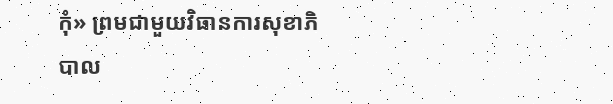កុំ» ព្រមជាមួយវិធានការសុខាភិបាល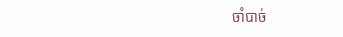ចាំបាច់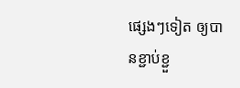ផ្សេងៗទៀត ឲ្យបានខ្ជាប់ខ្ជួ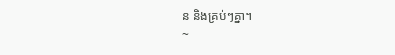ន និងគ្រប់ៗគ្នា។
~